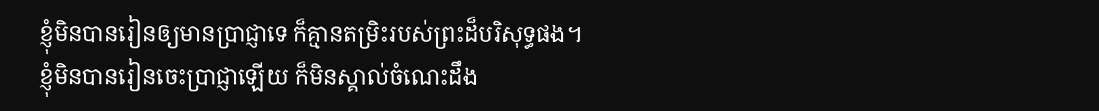ខ្ញុំមិនបានរៀនឲ្យមានប្រាជ្ញាទេ ក៏គ្មានតម្រិះរបស់ព្រះដ៏បរិសុទ្ធផង។
ខ្ញុំមិនបានរៀនចេះប្រាជ្ញាឡើយ ក៏មិនស្គាល់ចំណេះដឹង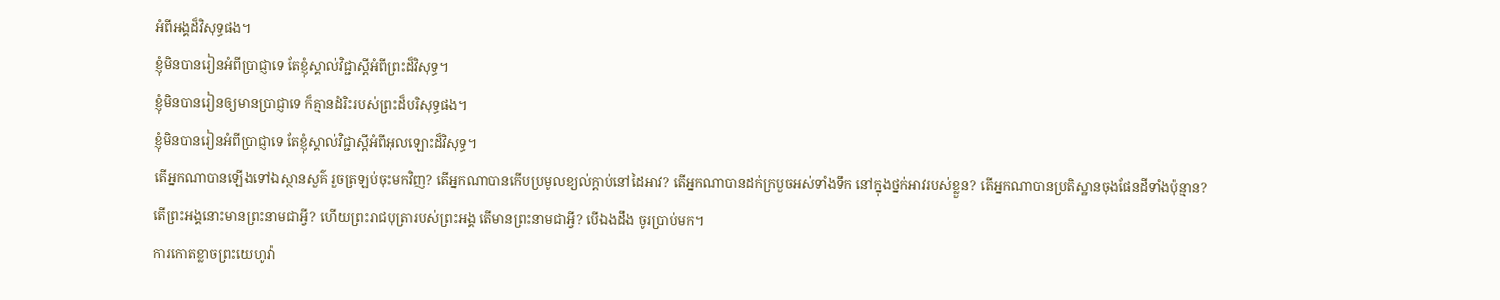អំពីអង្គដ៏វិសុទ្ធផង។
ខ្ញុំមិនបានរៀនអំពីប្រាជ្ញាទេ តែខ្ញុំស្គាល់វិជ្ជាស្ដីអំពីព្រះដ៏វិសុទ្ធ។
ខ្ញុំមិនបានរៀនឲ្យមានប្រាជ្ញាទេ ក៏គ្មានដំរិះរបស់ព្រះដ៏បរិសុទ្ធផង។
ខ្ញុំមិនបានរៀនអំពីប្រាជ្ញាទេ តែខ្ញុំស្គាល់វិជ្ជាស្ដីអំពីអុលឡោះដ៏វិសុទ្ធ។
តើអ្នកណាបានឡើងទៅឯស្ថានសួគ៌ រួចត្រឡប់ចុះមកវិញ? តើអ្នកណាបានកើបប្រមូលខ្យល់ក្តាប់នៅដៃអាវ? តើអ្នកណាបានដក់ក្របួចអស់ទាំងទឹក នៅក្នុងថ្នក់អាវរបស់ខ្លួន? តើអ្នកណាបានប្រតិស្ឋានចុងផែនដីទាំងប៉ុន្មាន? តើព្រះអង្គនោះមានព្រះនាមជាអ្វី? ហើយព្រះរាជបុត្រារបស់ព្រះអង្គ តើមានព្រះនាមជាអ្វី? បើឯងដឹង ចូរប្រាប់មក។
ការកោតខ្លាចព្រះយេហូវ៉ា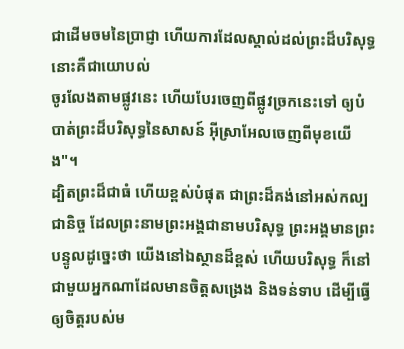ជាដើមចមនៃប្រាជ្ញា ហើយការដែលស្គាល់ដល់ព្រះដ៏បរិសុទ្ធ នោះគឺជាយោបល់
ចូរលែងតាមផ្លូវនេះ ហើយបែរចេញពីផ្លូវច្រកនេះទៅ ឲ្យបំបាត់ព្រះដ៏បរិសុទ្ធនៃសាសន៍ អ៊ីស្រាអែលចេញពីមុខយើង"។
ដ្បិតព្រះដ៏ជាធំ ហើយខ្ពស់បំផុត ជាព្រះដ៏គង់នៅអស់កល្បជានិច្ច ដែលព្រះនាមព្រះអង្គជានាមបរិសុទ្ធ ព្រះអង្គមានព្រះបន្ទូលដូច្នេះថា យើងនៅឯស្ថានដ៏ខ្ពស់ ហើយបរិសុទ្ធ ក៏នៅជាមួយអ្នកណាដែលមានចិត្តសង្រេង និងទន់ទាប ដើម្បីធ្វើឲ្យចិត្តរបស់ម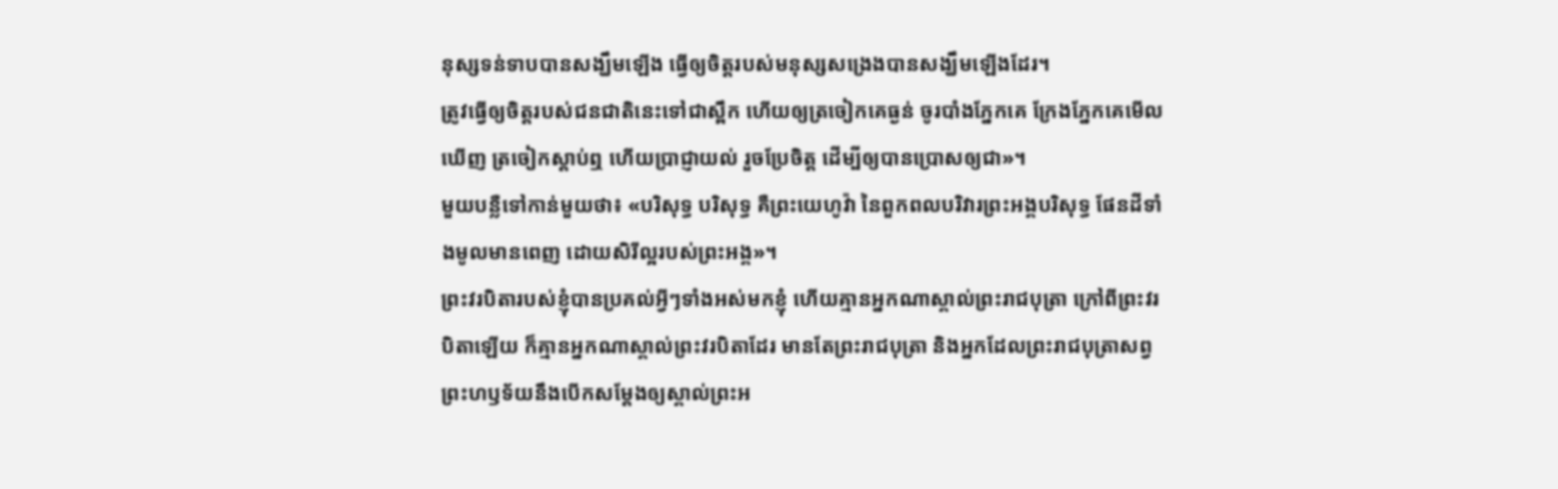នុស្សទន់ទាបបានសង្ឃឹមឡើង ធ្វើឲ្យចិត្តរបស់មនុស្សសង្រេងបានសង្ឃឹមឡើងដែរ។
ត្រូវធ្វើឲ្យចិត្តរបស់ជនជាតិនេះទៅជាស្ពឹក ហើយឲ្យត្រចៀកគេធ្ងន់ ចូរបាំងភ្នែកគេ ក្រែងភ្នែកគេមើលឃើញ ត្រចៀកស្តាប់ឮ ហើយប្រាជ្ញាយល់ រួចប្រែចិត្ត ដើម្បីឲ្យបានប្រោសឲ្យជា»។
មួយបន្លឺទៅកាន់មួយថា៖ «បរិសុទ្ធ បរិសុទ្ធ គឺព្រះយេហូវ៉ា នៃពួកពលបរិវារព្រះអង្គបរិសុទ្ធ ផែនដីទាំងមូលមានពេញ ដោយសិរីល្អរបស់ព្រះអង្គ»។
ព្រះវរបិតារបស់ខ្ញុំបានប្រគល់អ្វីៗទាំងអស់មកខ្ញុំ ហើយគ្មានអ្នកណាស្គាល់ព្រះរាជបុត្រា ក្រៅពីព្រះវរបិតាឡើយ ក៏គ្មានអ្នកណាស្គាល់ព្រះវរបិតាដែរ មានតែព្រះរាជបុត្រា និងអ្នកដែលព្រះរាជបុត្រាសព្វព្រះហឫទ័យនឹងបើកសម្តែងឲ្យស្គាល់ព្រះអ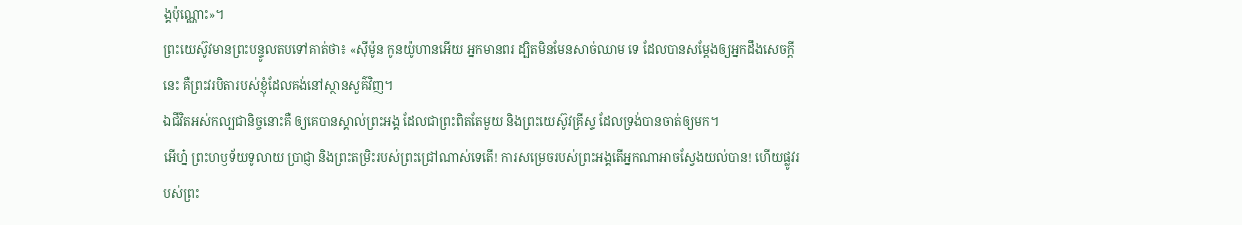ង្គប៉ុណ្ណោះ»។
ព្រះយេស៊ូវមានព្រះបន្ទូលតបទៅគាត់ថា៖ «ស៊ីម៉ូន កូនយ៉ូហានអើយ អ្នកមានពរ ដ្បិតមិនមែនសាច់ឈាម ទេ ដែលបានសម្តែងឲ្យអ្នកដឹងសេចក្ដីនេះ គឺព្រះវរបិតារបស់ខ្ញុំដែលគង់នៅស្ថានសួគ៌វិញ។
ឯជីវិតអស់កល្បជានិច្ចនោះគឺ ឲ្យគេបានស្គាល់ព្រះអង្គ ដែលជាព្រះពិតតែមួយ និងព្រះយេស៊ូវគ្រីស្ទ ដែលទ្រង់បានចាត់ឲ្យមក។
អើហ្ន៎ ព្រះហឫទ័យទូលាយ ប្រាជ្ញា និងព្រះតម្រិះរបស់ព្រះជ្រៅណាស់ទេតើ! ការសម្រេចរបស់ព្រះអង្គតើអ្នកណាអាចស្វែងយល់បាន! ហើយផ្លូវរបស់ព្រះ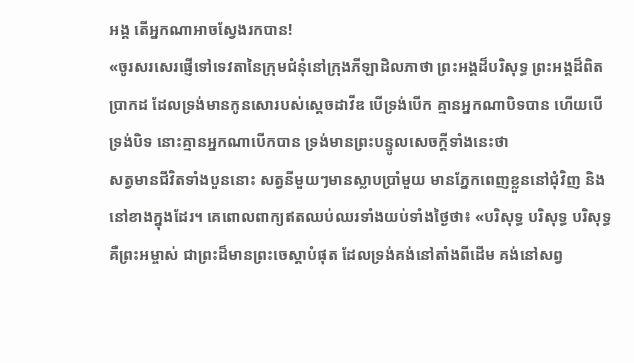អង្គ តើអ្នកណាអាចស្វែងរកបាន!
«ចូរសរសេរផ្ញើទៅទេវតានៃក្រុមជំនុំនៅក្រុងភីឡាដិលភាថា ព្រះអង្គដ៏បរិសុទ្ធ ព្រះអង្គដ៏ពិតប្រាកដ ដែលទ្រង់មានកូនសោរបស់ស្តេចដាវីឌ បើទ្រង់បើក គ្មានអ្នកណាបិទបាន ហើយបើទ្រង់បិទ នោះគ្មានអ្នកណាបើកបាន ទ្រង់មានព្រះបន្ទូលសេចក្ដីទាំងនេះថា
សត្វមានជីវិតទាំងបួននោះ សត្វនីមួយៗមានស្លាបប្រាំមួយ មានភ្នែកពេញខ្លួននៅជុំវិញ និងនៅខាងក្នុងដែរ។ គេពោលពាក្យឥតឈប់ឈរទាំងយប់ទាំងថ្ងៃថា៖ «បរិសុទ្ធ បរិសុទ្ធ បរិសុទ្ធ គឺព្រះអម្ចាស់ ជាព្រះដ៏មានព្រះចេស្តាបំផុត ដែលទ្រង់គង់នៅតាំងពីដើម គង់នៅសព្វ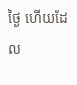ថ្ងៃ ហើយដែល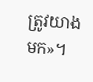ត្រូវយាងមក»។